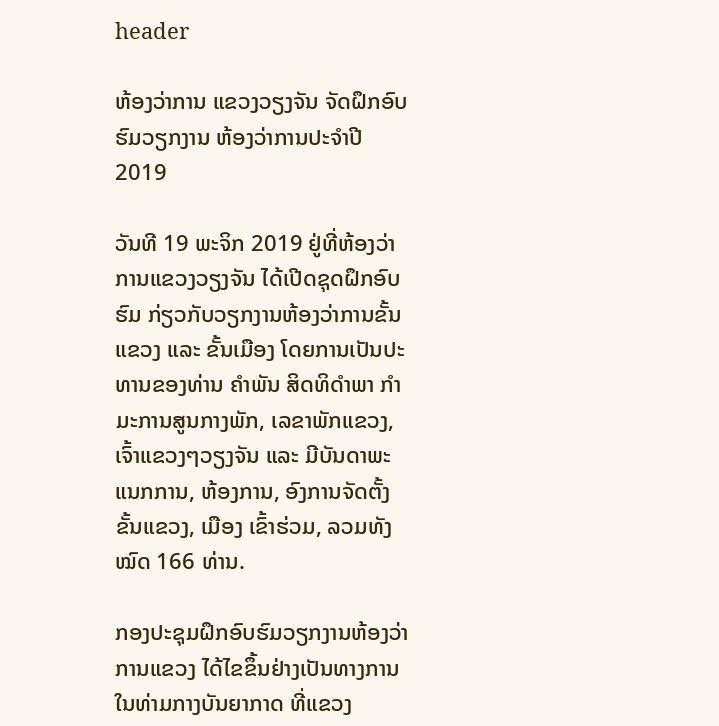header

ຫ້ອງວ່າການ ແຂວງວຽງຈັນ ຈັດຝຶກອົບຮົມວຽກງານ ຫ້ອງວ່າການປະຈຳປີ 2019

ວັນທີ 19 ພະຈິກ 2019 ຢູ່ທີ່ຫ້ອງວ່າການແຂວງວຽງຈັນ ໄດ້ເປີດຊຸດຝຶກອົບຮົມ ກ່ຽວກັບວຽກງານຫ້ອງວ່າການຂັ້ນແຂວງ ແລະ ຂັ້ນເມືອງ ໂດຍການເປັນປະທານຂອງທ່ານ ຄຳພັນ ສິດທິດຳພາ ກຳມະການສູນກາງພັກ, ເລຂາພັກແຂວງ, ເຈົ້າແຂວງໆວຽງຈັນ ແລະ ມີບັນດາພະແນກການ, ຫ້ອງການ, ອົງການຈັດຕັ້ງຂັ້ນແຂວງ, ເມືອງ ເຂົ້າຮ່ວມ, ລວມທັງໝົດ 166 ທ່ານ.

ກອງປະຊຸມຝຶກອົບຮົມວຽກງານຫ້ອງວ່າການແຂວງ ໄດ້ໄຂຂຶ້ນຢ່າງເປັນທາງການ ໃນທ່າມກາງບັນຍາກາດ ທີ່ແຂວງ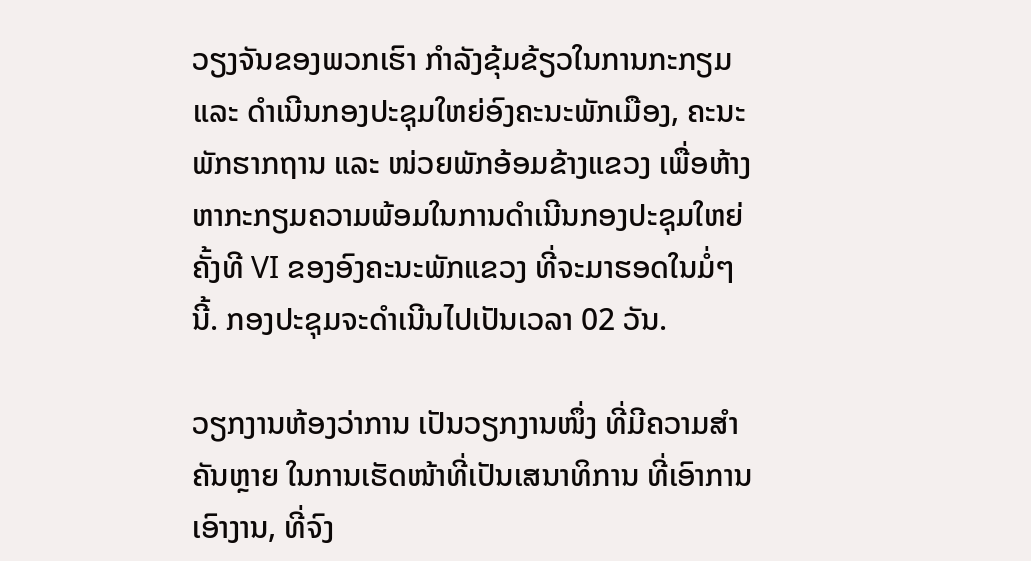ວຽງຈັນຂອງພວກເຮົາ ກຳລັງຂຸ້ມຂ້ຽວໃນການກະກຽມ ແລະ ດຳເນີນກອງປະຊຸມໃຫຍ່ອົງຄະນະພັກເມືອງ, ຄະນະພັກຮາກຖານ ແລະ ໜ່ວຍພັກອ້ອມຂ້າງແຂວງ ເພື່ອຫ້າງຫາກະກຽມຄວາມພ້ອມໃນການດຳເນີນກອງປະຊຸມໃຫຍ່ ຄັ້ງທີ VI ຂອງອົງຄະນະພັກແຂວງ ທີ່ຈະມາຮອດໃນມໍ່ໆນີ້. ກອງປະຊຸມຈະດໍາເນີນໄປເປັນເວລາ 02 ວັນ.

ວຽກງານຫ້ອງວ່າການ ເປັນວຽກງານໜຶ່ງ ທີ່ມີຄວາມສຳຄັນຫຼາຍ ໃນການເຮັດໜ້າທີ່ເປັນເສນາທິການ ທີ່ເອົາການເອົາງານ, ທີ່ຈົງ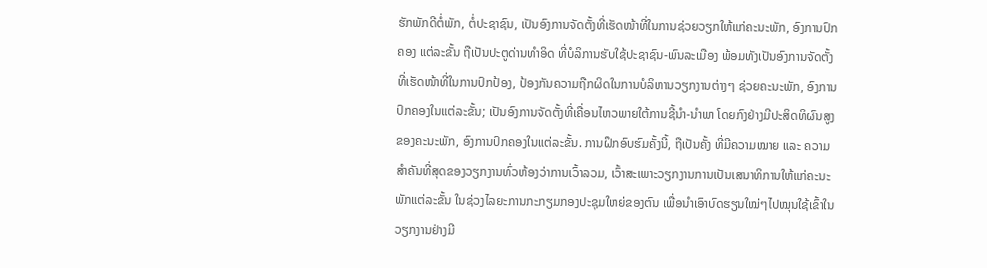ຮັກພັກດີຕໍ່ພັກ, ຕໍ່ປະຊາຊົນ, ເປັນອົງການຈັດຕັ້ງທີ່ເຮັດໜ້າທີ່ໃນການຊ່ວຍວຽກໃຫ້ແກ່ຄະນະພັກ, ອົງການປົກຄອງ ແຕ່ລະຂັ້ນ ຖືເປັນປະຕູດ່ານທຳອິດ ທີ່ບໍລິການຮັບໃຊ້ປະຊາຊົນ-ພົນລະເມືອງ ພ້ອມທັງເປັນອົງການຈັດຕັ້ງທີ່ເຮັດໜ້າທີ່ໃນການປົກປ້ອງ, ປ້ອງກັນຄວາມຖືກຜິດໃນການບໍລິຫານວຽກງານຕ່າງໆ ຊ່ວຍຄະນະພັກ, ອົງການປົກຄອງໃນແຕ່ລະຂັ້ນ; ເປັນອົງການຈັດຕັ້ງທີ່ເຄື່ອນໄຫວພາຍໃຕ້ການຊີ້ນຳ-ນຳພາ ໂດຍກົງຢ່າງມີປະສິດທິຜົນສູງຂອງຄະນະພັກ, ອົງການປົກຄອງໃນແຕ່ລະຂັ້ນ. ການຝຶກອົບຮົມຄັ້ງນີ້, ຖືເປັນຄັ້ງ ທີ່ມີຄວາມໝາຍ ແລະ ຄວາມສຳຄັນທີ່ສຸດຂອງວຽກງານທົ່ວຫ້ອງວ່າການເວົ້າລວມ, ເວົ້າສະເພາະວຽກງານການເປັນເສນາທິການໃຫ້ແກ່ຄະນະພັກແຕ່ລະຂັ້ນ ໃນຊ່ວງໄລຍະການກະກຽມກອງປະຊຸມໃຫຍ່ຂອງຕົນ ເພື່ອນຳເອົາບົດຮຽນໃໝ່ໆໄປໝຸນໃຊ້ເຂົ້າໃນວຽກງານຢ່າງມີ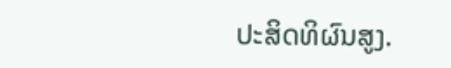ປະສິດທິຜົນສູງ.